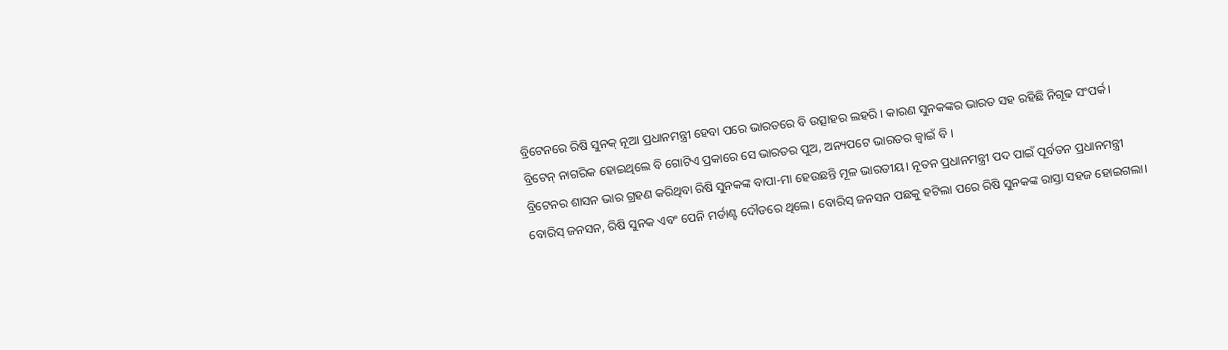ବ୍ରିଟେନରେ ରିଷି ସୁନକ୍ ନୂଆ ପ୍ରଧାନମନ୍ତ୍ରୀ ହେବା ପରେ ଭାରତରେ ବି ଉତ୍ସାହର ଲହରି । କାରଣ ସୁନକଙ୍କର ଭାରତ ସହ ରହିଛି ନିଗୂଢ ସଂପର୍କ। ବ୍ରିଟେନ୍ ନାଗରିକ ହୋଇଥିଲେ ବି ଗୋଟିଏ ପ୍ରକାରେ ସେ ଭାରତର ପୁଅ, ଅନ୍ୟପଟେ ଭାରତର ଜ୍ୱାଇଁ ବି ।
ବ୍ରିଟେନର ଶାସନ ଭାର ଗ୍ରହଣ କରିଥିବା ରିଷି ସୁନକଙ୍କ ବାପା-ମା ହେଉଛନ୍ତି ମୂଳ ଭାରତୀୟ। ନୂତନ ପ୍ରଧାନମନ୍ତ୍ରୀ ପଦ ପାଇଁ ପୂର୍ବତନ ପ୍ରଧାନମନ୍ତ୍ରୀ ବୋରିସ୍ ଜନସନ, ରିଷି ସୁନକ ଏବଂ ପେନି ମର୍ଡାଣ୍ଟ ଦୌଡରେ ଥିଲେ। ବୋରିସ୍ ଜନସନ ପଛକୁ ହଟିଲା ପରେ ରିଷି ସୁନକଙ୍କ ରାସ୍ତା ସହଜ ହୋଇଗଲା।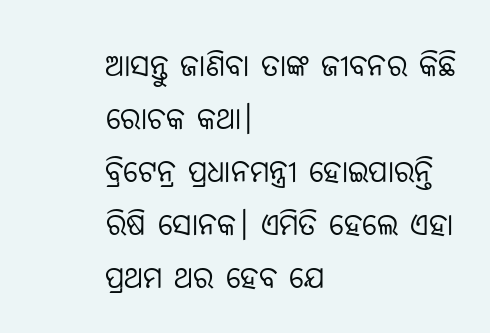ଆସନ୍ତୁ ଜାଣିବା ତାଙ୍କ ଜୀବନର କିଛି ରୋଚକ କଥା।
ବ୍ରିଟେନ୍ର ପ୍ରଧାନମନ୍ତ୍ରୀ ହୋଇପାରନ୍ତି ରିଷି ସୋନକ। ଏମିତି ହେଲେ ଏହା ପ୍ରଥମ ଥର ହେବ ଯେ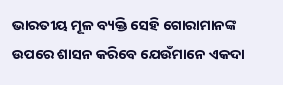ଭାରତୀୟ ମୂଳ ବ୍ୟକ୍ତି ସେହି ଗୋରାମାନଙ୍କ ଉପରେ ଶାସନ କରିବେ ଯେଉଁମାନେ ଏକଦା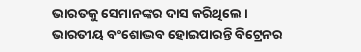ଭାରତକୁ ସେମାନଙ୍କର ଦାସ କରିଥିଲେ।
ଭାରତୀୟ ବଂଶୋଦ୍ଭବ ହୋଇପାରନ୍ତି ବିଟ୍ରେନର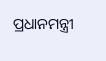ପ୍ରଧାନମନ୍ତ୍ରୀ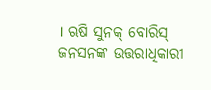। ଋଷି ସୁନକ୍ ବୋରିସ୍ ଜନସନଙ୍କ ଉତ୍ତରାଧିକାରୀ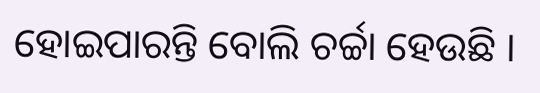ହୋଇପାରନ୍ତି ବୋଲି ଚର୍ଚ୍ଚା ହେଉଛି ।